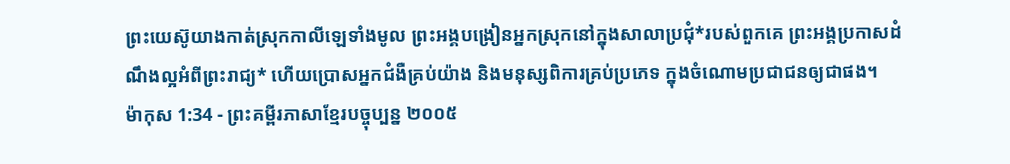ព្រះយេស៊ូយាងកាត់ស្រុកកាលីឡេទាំងមូល ព្រះអង្គបង្រៀនអ្នកស្រុកនៅក្នុងសាលាប្រជុំ*របស់ពួកគេ ព្រះអង្គប្រកាសដំណឹងល្អអំពីព្រះរាជ្យ* ហើយប្រោសអ្នកជំងឺគ្រប់យ៉ាង និងមនុស្សពិការគ្រប់ប្រភេទ ក្នុងចំណោមប្រជាជនឲ្យជាផង។
ម៉ាកុស 1:34 - ព្រះគម្ពីរភាសាខ្មែរបច្ចុប្បន្ន ២០០៥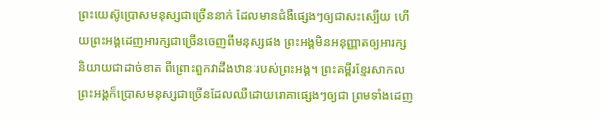ព្រះយេស៊ូប្រោសមនុស្សជាច្រើននាក់ ដែលមានជំងឺផ្សេងៗឲ្យជាសះស្បើយ ហើយព្រះអង្គដេញអារក្សជាច្រើនចេញពីមនុស្សផង ព្រះអង្គមិនអនុញ្ញាតឲ្យអារក្សនិយាយជាដាច់ខាត ពីព្រោះពួកវាដឹងឋានៈរបស់ព្រះអង្គ។ ព្រះគម្ពីរខ្មែរសាកល ព្រះអង្គក៏ប្រោសមនុស្សជាច្រើនដែលឈឺដោយរោគាផ្សេងៗឲ្យជា ព្រមទាំងដេញ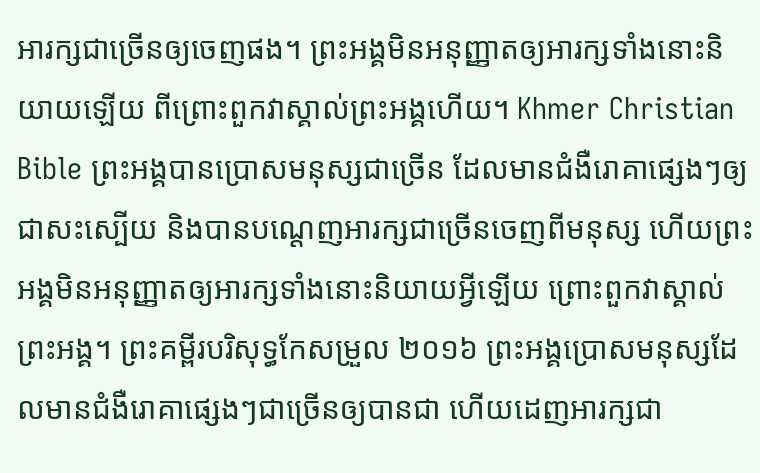អារក្សជាច្រើនឲ្យចេញផង។ ព្រះអង្គមិនអនុញ្ញាតឲ្យអារក្សទាំងនោះនិយាយឡើយ ពីព្រោះពួកវាស្គាល់ព្រះអង្គហើយ។ Khmer Christian Bible ព្រះអង្គបានប្រោសមនុស្សជាច្រើន ដែលមានជំងឺរោគាផ្សេងៗឲ្យជាសះស្បើយ និងបានបណ្ដេញអារក្សជាច្រើនចេញពីមនុស្ស ហើយព្រះអង្គមិនអនុញ្ញាតឲ្យអារក្សទាំងនោះនិយាយអ្វីឡើយ ព្រោះពួកវាស្គាល់ព្រះអង្គ។ ព្រះគម្ពីរបរិសុទ្ធកែសម្រួល ២០១៦ ព្រះអង្គប្រោសមនុស្សដែលមានជំងឺរោគាផ្សេងៗជាច្រើនឲ្យបានជា ហើយដេញអារក្សជា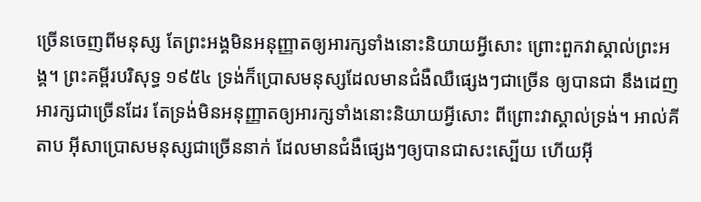ច្រើនចេញពីមនុស្ស តែព្រះអង្គមិនអនុញ្ញាតឲ្យអារក្សទាំងនោះនិយាយអ្វីសោះ ព្រោះពួកវាស្គាល់ព្រះអង្គ។ ព្រះគម្ពីរបរិសុទ្ធ ១៩៥៤ ទ្រង់ក៏ប្រោសមនុស្សដែលមានជំងឺឈឺផ្សេងៗជាច្រើន ឲ្យបានជា នឹងដេញអារក្សជាច្រើនដែរ តែទ្រង់មិនអនុញ្ញាតឲ្យអារក្សទាំងនោះនិយាយអ្វីសោះ ពីព្រោះវាស្គាល់ទ្រង់។ អាល់គីតាប អ៊ីសាប្រោសមនុស្សជាច្រើននាក់ ដែលមានជំងឺផ្សេងៗឲ្យបានជាសះស្បើយ ហើយអ៊ី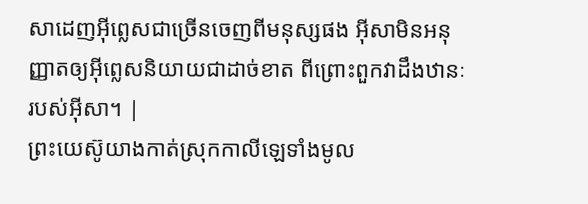សាដេញអ៊ីព្លេសជាច្រើនចេញពីមនុស្សផង អ៊ីសាមិនអនុញ្ញាតឲ្យអ៊ីព្លេសនិយាយជាដាច់ខាត ពីព្រោះពួកវាដឹងឋានៈរបស់អ៊ីសា។ |
ព្រះយេស៊ូយាងកាត់ស្រុកកាលីឡេទាំងមូល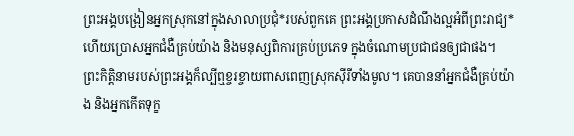ព្រះអង្គបង្រៀនអ្នកស្រុកនៅក្នុងសាលាប្រជុំ*របស់ពួកគេ ព្រះអង្គប្រកាសដំណឹងល្អអំពីព្រះរាជ្យ* ហើយប្រោសអ្នកជំងឺគ្រប់យ៉ាង និងមនុស្សពិការគ្រប់ប្រភេទ ក្នុងចំណោមប្រជាជនឲ្យជាផង។
ព្រះកិត្តិនាមរបស់ព្រះអង្គក៏ល្បីឮខ្ចរខ្ចាយពាសពេញស្រុកស៊ីរីទាំងមូល។ គេបាននាំអ្នកជំងឺគ្រប់យ៉ាង និងអ្នកកើតទុក្ខ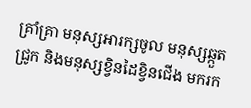គ្រាំគ្រា មនុស្សអារក្សចូល មនុស្សឆ្កួតជ្រូក និងមនុស្សខ្វិនដៃខ្វិនជើង មករក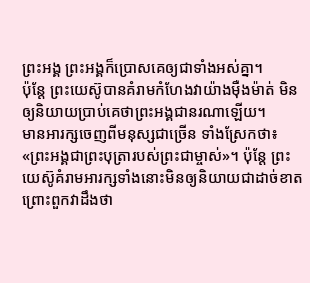ព្រះអង្គ ព្រះអង្គក៏ប្រោសគេឲ្យជាទាំងអស់គ្នា។
ប៉ុន្តែ ព្រះយេស៊ូបានគំរាមកំហែងវាយ៉ាងម៉ឺងម៉ាត់ មិនឲ្យនិយាយប្រាប់គេថាព្រះអង្គជានរណាឡើយ។
មានអារក្សចេញពីមនុស្សជាច្រើន ទាំងស្រែកថា៖ «ព្រះអង្គជាព្រះបុត្រារបស់ព្រះជាម្ចាស់»។ ប៉ុន្តែ ព្រះយេស៊ូគំរាមអារក្សទាំងនោះមិនឲ្យនិយាយជាដាច់ខាត ព្រោះពួកវាដឹងថា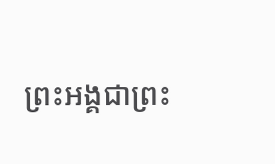ព្រះអង្គជាព្រះ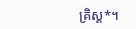គ្រិស្ត*។